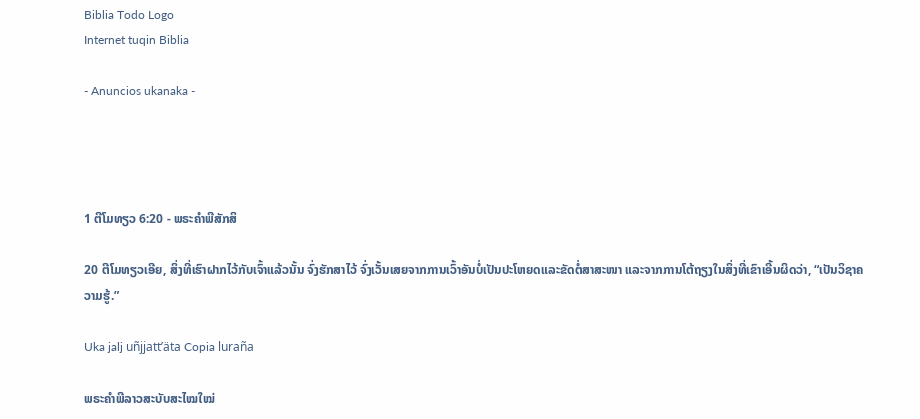Biblia Todo Logo
Internet tuqin Biblia

- Anuncios ukanaka -




1 ຕີໂມທຽວ 6:20 - ພຣະຄຳພີສັກສິ

20 ຕີໂມທຽວເອີຍ, ສິ່ງທີ່ເຮົາຝາກໄວ້ກັບເຈົ້າແລ້ວນັ້ນ ຈົ່ງຮັກສາໄວ້ ຈົ່ງເວັ້ນເສຍຈາກການເວົ້າອັນບໍ່ເປັນປະໂຫຍດແລະຂັດຕໍ່ສາສະໜາ ແລະຈາກການໂຕ້ຖຽງໃນສິ່ງທີ່ເຂົາເອີ້ນຜິດວ່າ, “ເປັນວິຊາຄວາມຮູ້.”

Uka jalj uñjjattʼäta Copia luraña

ພຣະຄຳພີລາວສະບັບສະໄໝໃໝ່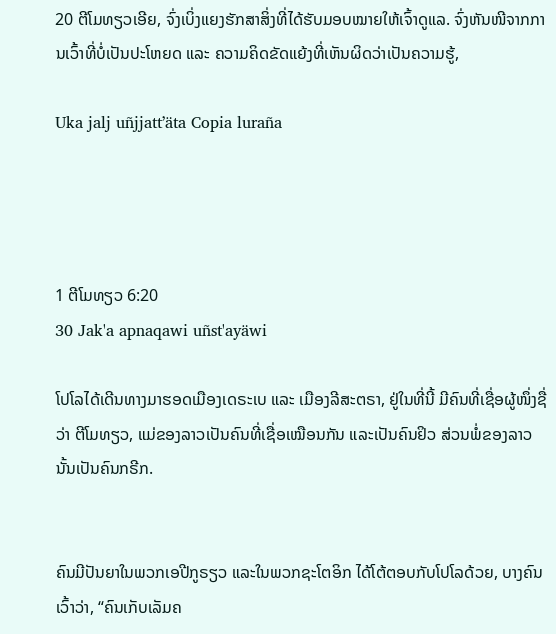20 ຕີໂມທຽວເອີຍ, ຈົ່ງເບິ່ງແຍງຮັກສາສິ່ງທີ່ໄດ້ຮັບມອບໝາຍໃຫ້ເຈົ້າດູແລ. ຈົ່ງຫັນໜີຈາກການເວົ້າທີ່ບໍ່ເປັນປະໂຫຍດ ແລະ ຄວາມຄິດຂັດແຍ້ງທີ່ເຫັນຜິດວ່າເປັນຄວາມຮູ້,

Uka jalj uñjjattʼäta Copia luraña




1 ຕີໂມທຽວ 6:20
30 Jak'a apnaqawi uñst'ayäwi

ໂປໂລໄດ້ເດີນທາງມາຮອດເມືອງເດຣະເບ ແລະ ເມືອງລີສະຕຣາ, ຢູ່ໃນທີ່ນີ້ ມີຄົນທີ່ເຊື່ອຜູ້ໜຶ່ງຊື່ວ່າ ຕີໂມທຽວ, ແມ່ຂອງລາວເປັນຄົນທີ່ເຊື່ອເໝືອນກັນ ແລະເປັນຄົນຢິວ ສ່ວນພໍ່ຂອງລາວນັ້ນເປັນຄົນກຣີກ.


ຄົນມີປັນຍາໃນພວກເອປີກູຣຽວ ແລະໃນພວກຊະໂຕອິກ ໄດ້ໂຕ້ຕອບກັບໂປໂລດ້ວຍ, ບາງຄົນເວົ້າວ່າ, “ຄົນເກັບເລັມຄ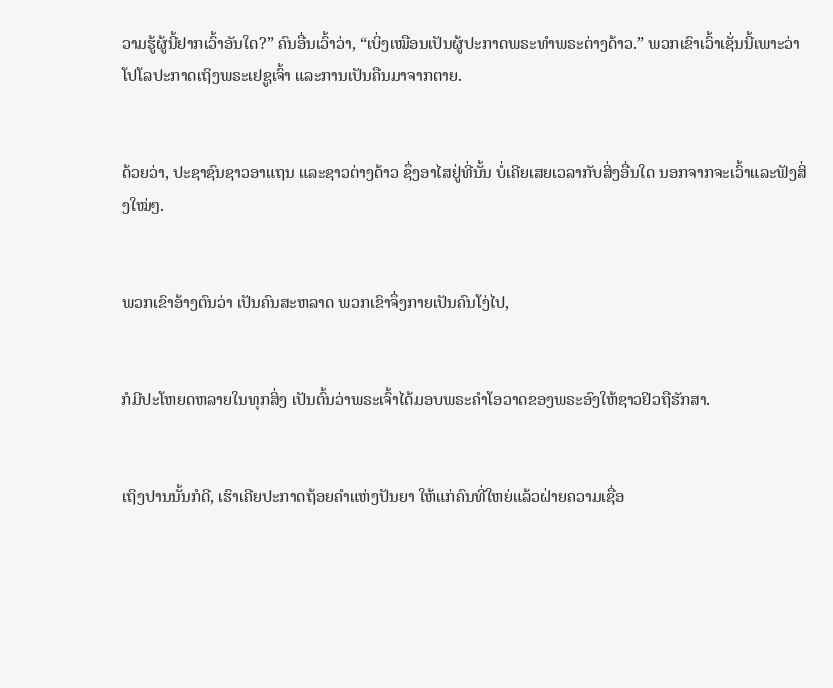ວາມຮູ້ຜູ້ນີ້ຢາກເວົ້າອັນໃດ?” ຄົນອື່ນເວົ້າວ່າ, “ເບິ່ງເໝືອນເປັນຜູ້ປະກາດພຣະທຳພຣະຕ່າງດ້າວ.” ພວກເຂົາເວົ້າເຊັ່ນນີ້ເພາະວ່າ ໂປໂລປະກາດເຖິງພຣະເຢຊູເຈົ້າ ແລະການເປັນຄືນມາຈາກຕາຍ.


ດ້ວຍວ່າ, ປະຊາຊົນຊາວອາແຖນ ແລະຊາວຕ່າງດ້າວ ຊຶ່ງອາໄສຢູ່ທີ່ນັ້ນ ບໍ່ເຄີຍເສຍເວລາກັບສິ່ງອື່ນໃດ ນອກຈາກຈະເວົ້າແລະຟັງສິ່ງໃໝ່ໆ.


ພວກເຂົາອ້າງຕົນວ່າ ເປັນຄົນສະຫລາດ ພວກເຂົາຈຶ່ງກາຍເປັນຄົນໂງ່ໄປ,


ກໍມີປະໂຫຍດຫລາຍໃນທຸກສິ່ງ ເປັນຕົ້ນວ່າພຣະເຈົ້າໄດ້ມອບພຣະຄຳໂອວາດຂອງພຣະອົງໃຫ້ຊາວຢິວຖືຮັກສາ.


ເຖິງປານນັ້ນກໍດີ, ເຮົາເຄີຍປະກາດຖ້ອຍຄຳແຫ່ງປັນຍາ ໃຫ້ແກ່ຄົນທີ່ໃຫຍ່ແລ້ວຝ່າຍຄວາມເຊື່ອ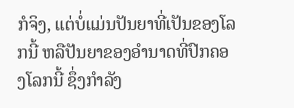ກໍຈິງ, ແຕ່ບໍ່ແມ່ນປັນຍາທີ່ເປັນຂອງໂລກນີ້ ຫລືປັນຍາຂອງອຳນາດທີ່ປົກຄອງໂລກນີ້ ຊຶ່ງກຳລັງ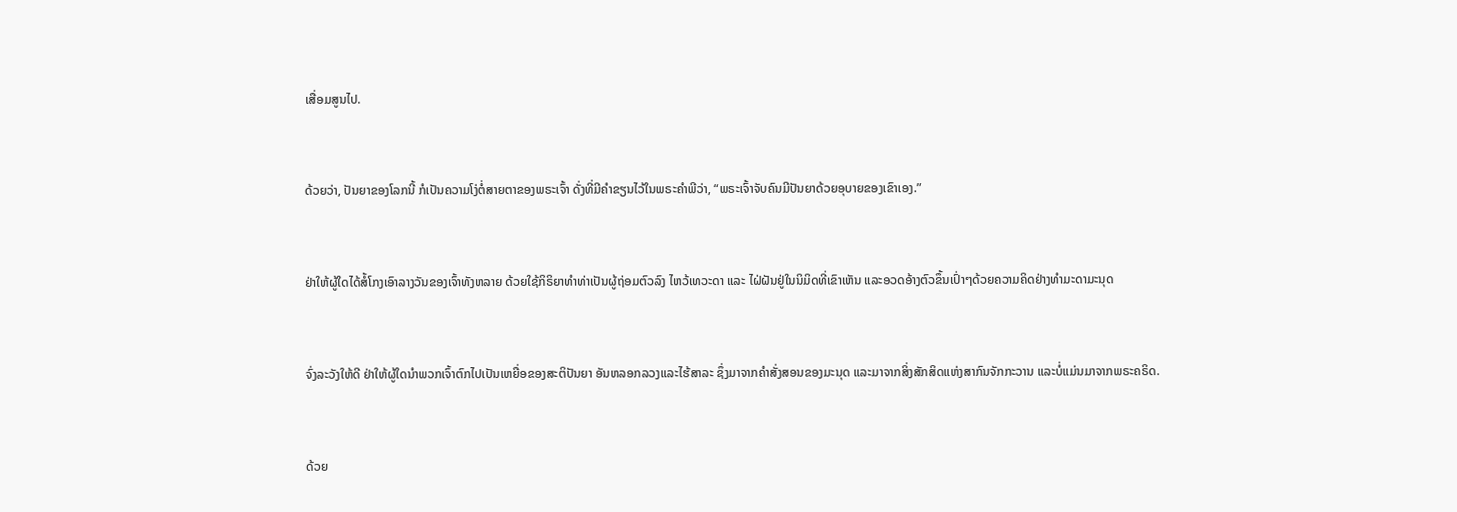ເສື່ອມສູນໄປ.


ດ້ວຍວ່າ, ປັນຍາຂອງໂລກນີ້ ກໍເປັນຄວາມໂງ່ຕໍ່ສາຍຕາຂອງພຣະເຈົ້າ ດັ່ງທີ່ມີຄຳຂຽນໄວ້ໃນພຣະຄຳພີວ່າ, “ພຣະເຈົ້າຈັບຄົນມີປັນຍາດ້ວຍອຸບາຍຂອງເຂົາເອງ.”


ຢ່າໃຫ້ຜູ້ໃດໄດ້ສໍ້ໂກງເອົາລາງວັນຂອງເຈົ້າທັງຫລາຍ ດ້ວຍໃຊ້ກິຣິຍາທຳທ່າເປັນຜູ້ຖ່ອມຕົວລົງ ໄຫວ້ເທວະດາ ແລະ ໄຝ່ຝັນຢູ່ໃນນິມິດທີ່ເຂົາເຫັນ ແລະອວດອ້າງຕົວຂຶ້ນເປົ່າໆດ້ວຍຄວາມຄິດຢ່າງທຳມະດາມະນຸດ


ຈົ່ງລະວັງໃຫ້ດີ ຢ່າໃຫ້ຜູ້ໃດນຳພວກເຈົ້າຕົກໄປເປັນເຫຍື່ອຂອງສະຕິປັນຍາ ອັນຫລອກລວງແລະໄຮ້ສາລະ ຊຶ່ງມາຈາກຄຳສັ່ງສອນຂອງມະນຸດ ແລະມາຈາກສິ່ງສັກສິດແຫ່ງສາກົນຈັກກະວານ ແລະບໍ່ແມ່ນມາຈາກພຣະຄຣິດ.


ດ້ວຍ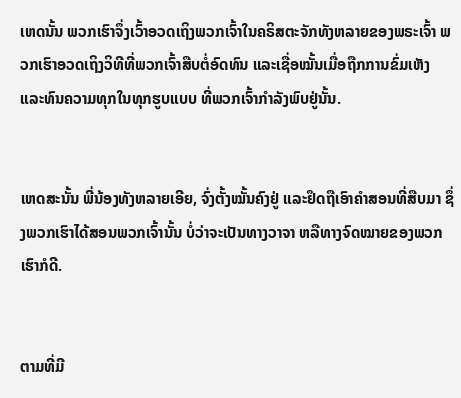ເຫດນັ້ນ ພວກເຮົາຈຶ່ງເວົ້າອວດເຖິງພວກເຈົ້າໃນຄຣິສຕະຈັກທັງຫລາຍຂອງພຣະເຈົ້າ ພວກເຮົາອວດເຖິງວິທີທີ່ພວກເຈົ້າສືບຕໍ່ອົດທົນ ແລະເຊື່ອໝັ້ນເມື່ອຖືກການຂົ່ມເຫັງ ແລະທົນຄວາມທຸກໃນທຸກຮູບແບບ ທີ່ພວກເຈົ້າກຳລັງພົບຢູ່ນັ້ນ.


ເຫດສະນັ້ນ ພີ່ນ້ອງທັງຫລາຍເອີຍ, ຈົ່ງຕັ້ງໝັ້ນຄົງຢູ່ ແລະຢຶດຖືເອົາຄຳສອນທີ່ສືບມາ ຊຶ່ງພວກເຮົາໄດ້ສອນພວກເຈົ້ານັ້ນ ບໍ່ວ່າຈະເປັນທາງວາຈາ ຫລືທາງຈົດໝາຍຂອງພວກເຮົາກໍດີ.


ຕາມທີ່ມີ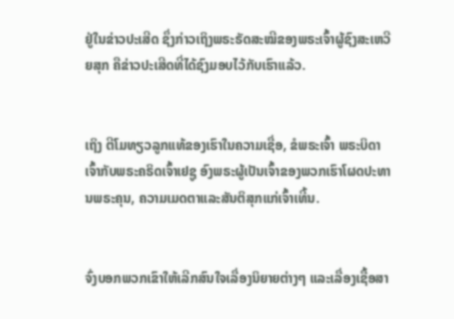ຢູ່ໃນຂ່າວປະເສີດ ຊຶ່ງກ່າວເຖິງພຣະຣັດສະໝີຂອງພຣະເຈົ້າຜູ້ຊົງສະເຫວີຍສຸກ ຄືຂ່າວປະເສີດທີ່ໄດ້ຊົງມອບໄວ້ກັບເຮົາແລ້ວ.


ເຖິງ ຕີໂມທຽວລູກແທ້ຂອງເຮົາໃນຄວາມເຊື່ອ, ຂໍພຣະເຈົ້າ ພຣະບິດາເຈົ້າກັບພຣະຄຣິດເຈົ້າເຢຊູ ອົງພຣະຜູ້ເປັນເຈົ້າຂອງພວກເຮົາໂຜດປະທານພຣະຄຸນ, ຄວາມເມດຕາແລະສັນຕິສຸກແກ່ເຈົ້າເທີ້ນ.


ຈົ່ງບອກພວກເຂົາໃຫ້ເລີກສົນໃຈເລື່ອງນິຍາຍຕ່າງໆ ແລະເລື່ອງເຊື້ອສາ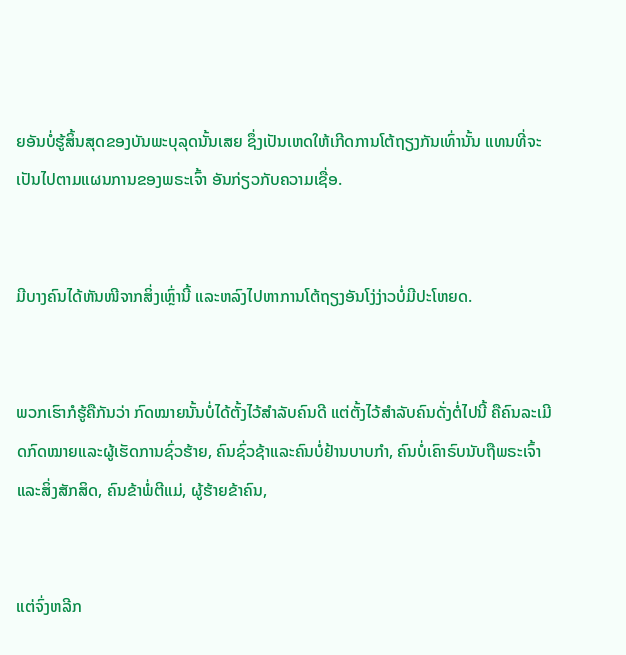ຍອັນບໍ່ຮູ້ສິ້ນສຸດຂອງບັນພະບຸລຸດນັ້ນເສຍ ຊຶ່ງເປັນເຫດໃຫ້ເກີດການໂຕ້ຖຽງກັນເທົ່ານັ້ນ ແທນທີ່ຈະເປັນໄປຕາມແຜນການຂອງພຣະເຈົ້າ ອັນກ່ຽວກັບຄວາມເຊື່ອ.


ມີບາງຄົນໄດ້ຫັນໜີຈາກສິ່ງເຫຼົ່ານີ້ ແລະຫລົງໄປຫາການໂຕ້ຖຽງອັນໂງ່ງ່າວບໍ່ມີປະໂຫຍດ.


ພວກເຮົາກໍຮູ້ຄືກັນວ່າ ກົດໝາຍນັ້ນບໍ່ໄດ້ຕັ້ງໄວ້ສຳລັບຄົນດີ ແຕ່ຕັ້ງໄວ້ສຳລັບຄົນດັ່ງຕໍ່ໄປນີ້ ຄືຄົນລະເມີດກົດໝາຍແລະຜູ້ເຮັດການຊົ່ວຮ້າຍ, ຄົນຊົ່ວຊ້າແລະຄົນບໍ່ຢ້ານບາບກຳ, ຄົນບໍ່ເຄົາຣົບນັບຖືພຣະເຈົ້າແລະສິ່ງສັກສິດ, ຄົນຂ້າພໍ່ຕີແມ່, ຜູ້ຮ້າຍຂ້າຄົນ,


ແຕ່ຈົ່ງຫລີກ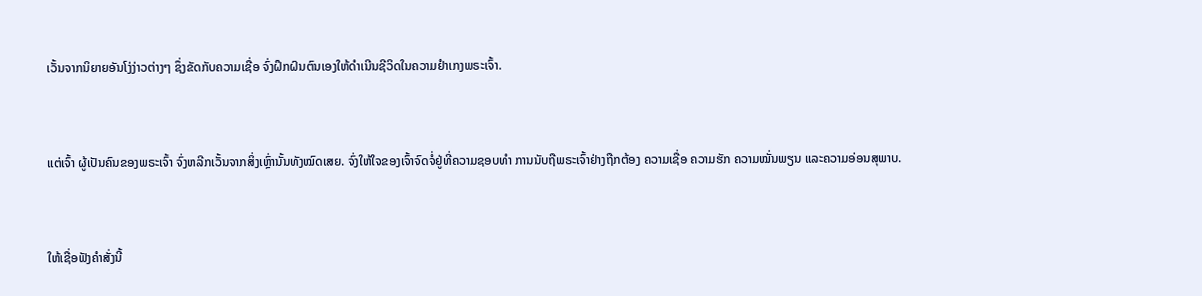ເວັ້ນຈາກນິຍາຍອັນໂງ່ງ່າວຕ່າງໆ ຊຶ່ງຂັດກັບຄວາມເຊື່ອ ຈົ່ງຝຶກຝົນຕົນເອງໃຫ້ດຳເນີນຊີວິດໃນຄວາມຢຳເກງພຣະເຈົ້າ.


ແຕ່ເຈົ້າ ຜູ້ເປັນຄົນຂອງພຣະເຈົ້າ ຈົ່ງຫລີກເວັ້ນຈາກສິ່ງເຫຼົ່ານັ້ນທັງໝົດເສຍ. ຈົ່ງໃຫ້ໃຈຂອງເຈົ້າຈົດຈໍ່ຢູ່ທີ່ຄວາມຊອບທຳ ການນັບຖືພຣະເຈົ້າຢ່າງຖືກຕ້ອງ ຄວາມເຊື່ອ ຄວາມຮັກ ຄວາມໝັ່ນພຽນ ແລະຄວາມອ່ອນສຸພາບ.


ໃຫ້ເຊື່ອຟັງຄຳສັ່ງນີ້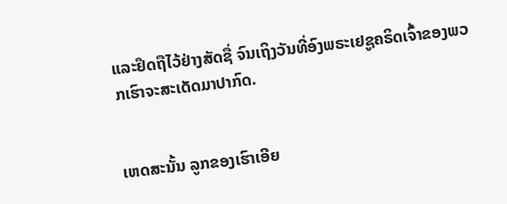ແລະຢຶດຖືໄວ້ຢ່າງສັດຊື່ ຈົນເຖິງວັນທີ່ອົງພຣະເຢຊູຄຣິດເຈົ້າຂອງພວກເຮົາຈະສະເດັດມາປາກົດ.


ເຫດສະນັ້ນ ລູກຂອງເຮົາເອີຍ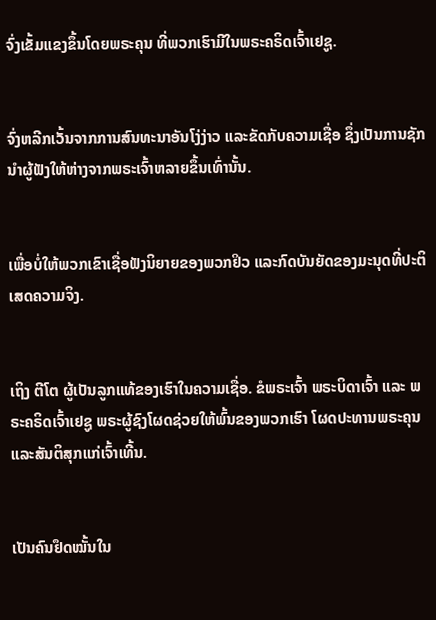ຈົ່ງເຂັ້ມແຂງຂຶ້ນໂດຍພຣະຄຸນ ທີ່ພວກເຮົາມີໃນພຣະຄຣິດເຈົ້າເຢຊູ.


ຈົ່ງຫລີກເວັ້ນຈາກການສົນທະນາອັນໂງ່ງ່າວ ແລະຂັດກັບຄວາມເຊື່ອ ຊຶ່ງເປັນການຊັກນຳຜູ້ຟັງໃຫ້ຫ່າງຈາກພຣະເຈົ້າຫລາຍຂຶ້ນເທົ່ານັ້ນ.


ເພື່ອບໍ່ໃຫ້ພວກເຂົາເຊື່ອຟັງນິຍາຍຂອງພວກຢິວ ແລະກົດບັນຍັດຂອງມະນຸດທີ່ປະຕິເສດຄວາມຈິງ.


ເຖິງ ຕີໂຕ ຜູ້ເປັນລູກແທ້ຂອງເຮົາໃນຄວາມເຊື່ອ. ຂໍພຣະເຈົ້າ ພຣະບິດາເຈົ້າ ແລະ ພຣະຄຣິດເຈົ້າເຢຊູ ພຣະຜູ້ຊົງໂຜດຊ່ວຍໃຫ້ພົ້ນຂອງພວກເຮົາ ໂຜດປະທານພຣະຄຸນແລະສັນຕິສຸກແກ່ເຈົ້າເທີ້ນ.


ເປັນຄົນຢຶດໝັ້ນໃນ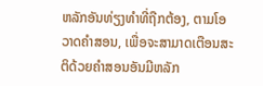ຫລັກອັນທ່ຽງທຳທີ່ຖືກຕ້ອງ, ຕາມໂອວາດຄຳສອນ, ເພື່ອຈະສາມາດເຕືອນສະຕິດ້ວຍຄຳສອນອັນມີຫລັກ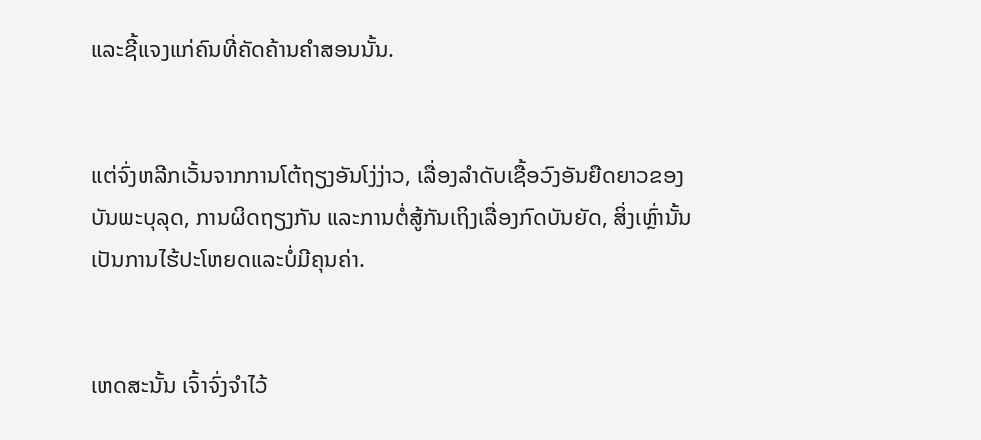ແລະຊີ້ແຈງແກ່ຄົນທີ່ຄັດຄ້ານຄຳສອນນັ້ນ.


ແຕ່ຈົ່ງຫລີກເວັ້ນຈາກການໂຕ້ຖຽງອັນໂງ່ງ່າວ, ເລື່ອງລຳດັບເຊື້ອວົງອັນຍືດຍາວຂອງບັນພະບຸລຸດ, ການຜິດຖຽງກັນ ແລະການຕໍ່ສູ້ກັນເຖິງເລື່ອງກົດບັນຍັດ, ສິ່ງເຫຼົ່ານັ້ນເປັນການໄຮ້ປະໂຫຍດແລະບໍ່ມີຄຸນຄ່າ.


ເຫດສະນັ້ນ ເຈົ້າຈົ່ງຈຳໄວ້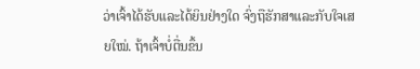ວ່າເຈົ້າໄດ້ຮັບແລະໄດ້ຍິນຢ່າງໃດ ຈົ່ງຖືຮັກສາແລະກັບໃຈເສຍໃໝ່. ຖ້າເຈົ້າບໍ່ຕື່ນຂຶ້ນ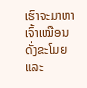ເຮົາຈະມາຫາເຈົ້າເໝືອນດັ່ງຂະໂມຍ ແລະ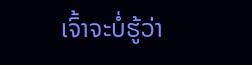ເຈົ້າຈະບໍ່ຮູ້ວ່າ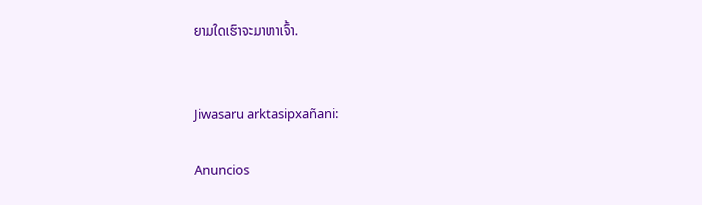ຍາມໃດເຮົາຈະມາຫາເຈົ້າ.


Jiwasaru arktasipxañani:

Anuncios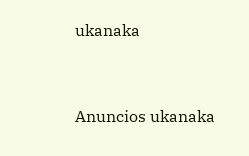ukanaka


Anuncios ukanaka